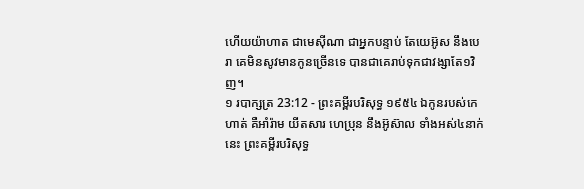ហើយយ៉ាហាត ជាមេស៊ីណា ជាអ្នកបន្ទាប់ តែយេអ៊ូស នឹងបេរា គេមិនសូវមានកូនច្រើនទេ បានជាគេរាប់ទុកជាវង្សាតែ១វិញ។
១ របាក្សត្រ 23:12 - ព្រះគម្ពីរបរិសុទ្ធ ១៩៥៤ ឯកូនរបស់កេហាត់ គឺអាំរ៉ាម យីតសារ ហេប្រុន នឹងអ៊ូស៊ាល ទាំងអស់៤នាក់នេះ ព្រះគម្ពីរបរិសុទ្ធ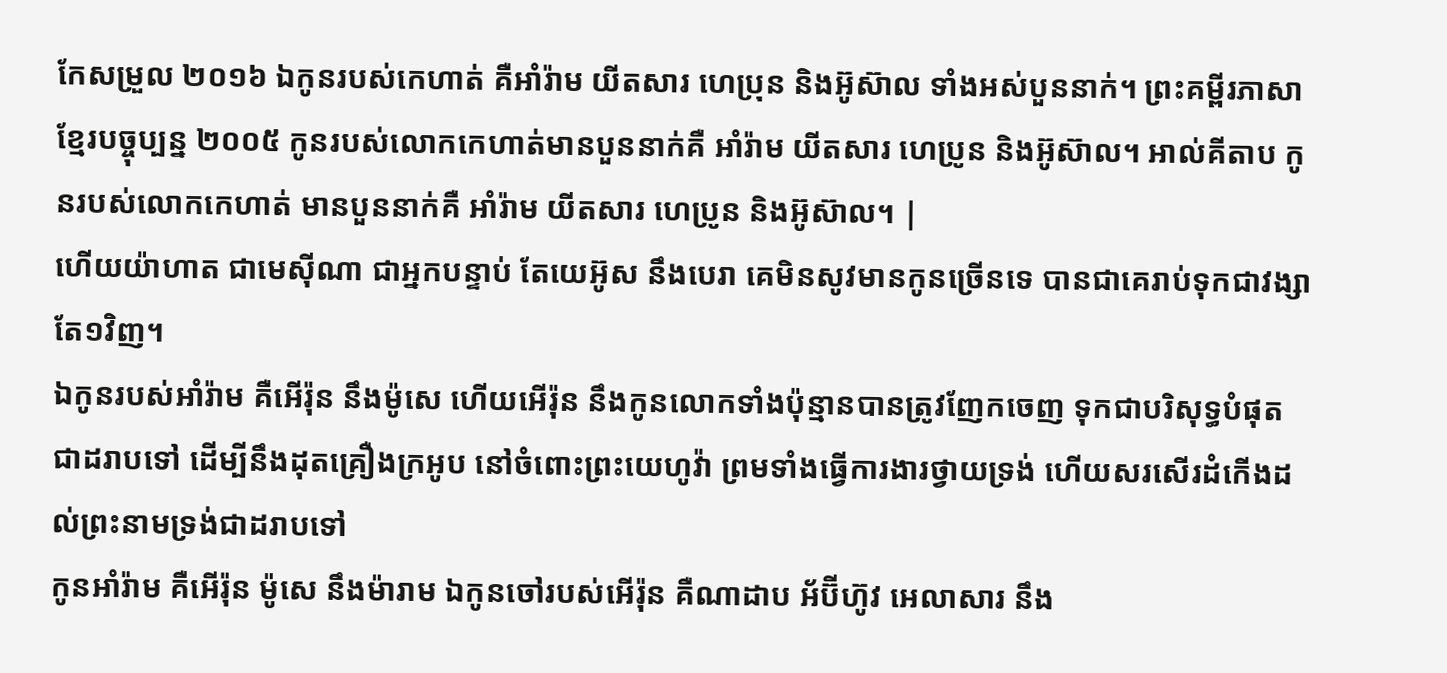កែសម្រួល ២០១៦ ឯកូនរបស់កេហាត់ គឺអាំរ៉ាម យីតសារ ហេប្រុន និងអ៊ូស៊ាល ទាំងអស់បួននាក់។ ព្រះគម្ពីរភាសាខ្មែរបច្ចុប្បន្ន ២០០៥ កូនរបស់លោកកេហាត់មានបួននាក់គឺ អាំរ៉ាម យីតសារ ហេប្រូន និងអ៊ូស៊ាល។ អាល់គីតាប កូនរបស់លោកកេហាត់ មានបួននាក់គឺ អាំរ៉ាម យីតសារ ហេប្រូន និងអ៊ូស៊ាល។ |
ហើយយ៉ាហាត ជាមេស៊ីណា ជាអ្នកបន្ទាប់ តែយេអ៊ូស នឹងបេរា គេមិនសូវមានកូនច្រើនទេ បានជាគេរាប់ទុកជាវង្សាតែ១វិញ។
ឯកូនរបស់អាំរ៉ាម គឺអើរ៉ុន នឹងម៉ូសេ ហើយអើរ៉ុន នឹងកូនលោកទាំងប៉ុន្មានបានត្រូវញែកចេញ ទុកជាបរិសុទ្ធបំផុតជាដរាបទៅ ដើម្បីនឹងដុតគ្រឿងក្រអូប នៅចំពោះព្រះយេហូវ៉ា ព្រមទាំងធ្វើការងារថ្វាយទ្រង់ ហើយសរសើរដំកើងដល់ព្រះនាមទ្រង់ជាដរាបទៅ
កូនអាំរ៉ាម គឺអើរ៉ុន ម៉ូសេ នឹងម៉ារាម ឯកូនចៅរបស់អើរ៉ុន គឺណាដាប អ័ប៊ីហ៊ូវ អេលាសារ នឹង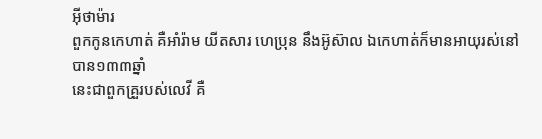អ៊ីថាម៉ារ
ពួកកូនកេហាត់ គឺអាំរ៉ាម យីតសារ ហេប្រុន នឹងអ៊ូស៊ាល ឯកេហាត់ក៏មានអាយុរស់នៅបាន១៣៣ឆ្នាំ
នេះជាពួកគ្រួរបស់លេវី គឺ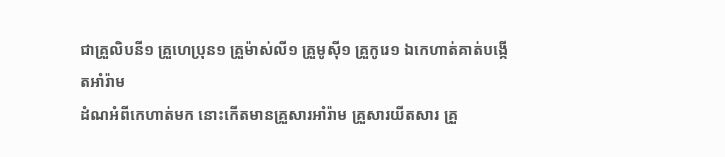ជាគ្រួលិបនី១ គ្រួហេប្រុន១ គ្រួម៉ាស់លី១ គ្រួមូស៊ី១ គ្រួកូរេ១ ឯកេហាត់គាត់បង្កើតអាំរ៉ាម
ដំណអំពីកេហាត់មក នោះកើតមានគ្រួសារអាំរ៉ាម គ្រួសារយីតសារ គ្រួ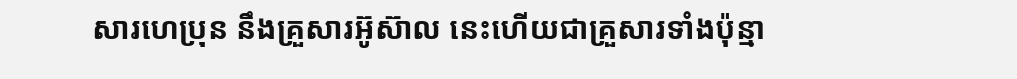សារហេប្រុន នឹងគ្រួសារអ៊ូស៊ាល នេះហើយជាគ្រួសារទាំងប៉ុន្មា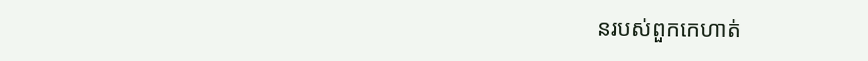នរបស់ពួកកេហាត់